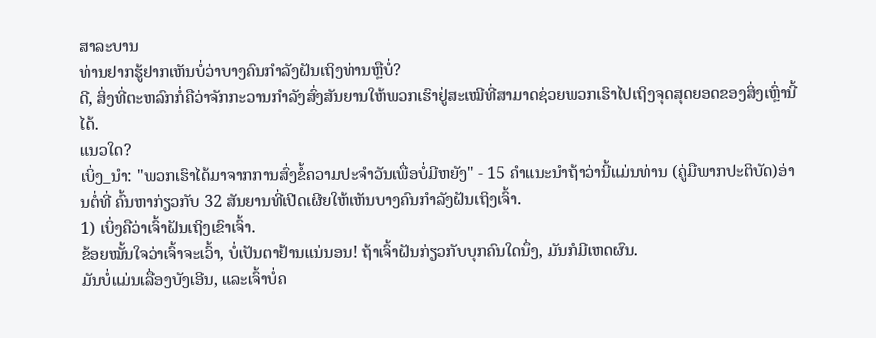ສາລະບານ
ທ່ານຢາກຮູ້ຢາກເຫັນບໍ່ວ່າບາງຄົນກຳລັງຝັນເຖິງທ່ານຫຼືບໍ່?
ດີ, ສິ່ງທີ່ຕະຫລົກກໍ່ຄືວ່າຈັກກະວານກຳລັງສົ່ງສັນຍານໃຫ້ພວກເຮົາຢູ່ສະເໝີທີ່ສາມາດຊ່ວຍພວກເຮົາໄປເຖິງຈຸດສຸດຍອດຂອງສິ່ງເຫຼົ່ານີ້ໄດ້.
ແນວໃດ?
ເບິ່ງ_ນຳ: "ພວກເຮົາໄດ້ມາຈາກການສົ່ງຂໍ້ຄວາມປະຈໍາວັນເພື່ອບໍ່ມີຫຍັງ" - 15 ຄໍາແນະນໍາຖ້າວ່ານີ້ແມ່ນທ່ານ (ຄູ່ມືພາກປະຕິບັດ)ອ່ານຕໍ່ທີ່ ຄົ້ນຫາກ່ຽວກັບ 32 ສັນຍານທີ່ເປີດເຜີຍໃຫ້ເຫັນບາງຄົນກຳລັງຝັນເຖິງເຈົ້າ.
1) ເບິ່ງຄືວ່າເຈົ້າຝັນເຖິງເຂົາເຈົ້າ.
ຂ້ອຍໝັ້ນໃຈວ່າເຈົ້າຈະເວົ້າ, ບໍ່ເປັນຕາຢ້ານແນ່ນອນ! ຖ້າເຈົ້າຝັນກ່ຽວກັບບຸກຄົນໃດນຶ່ງ, ມັນກໍມີເຫດຜົນ.
ມັນບໍ່ແມ່ນເລື່ອງບັງເອີນ, ແລະເຈົ້າບໍ່ຄ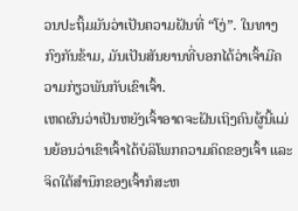ວນປະຖິ້ມມັນວ່າເປັນຄວາມຝັນທີ່ “ໂງ່”. ໃນທາງກົງກັນຂ້າມ, ມັນເປັນສັນຍານທີ່ບອກໄດ້ວ່າເຈົ້າມີຄວາມກ່ຽວພັນກັບເຂົາເຈົ້າ.
ເຫດຜົນວ່າເປັນຫຍັງເຈົ້າອາດຈະຝັນເຖິງຄົນຜູ້ນີ້ແມ່ນຍ້ອນວ່າເຂົາເຈົ້າໄດ້ບໍລິໂພກຄວາມຄິດຂອງເຈົ້າ ແລະຈິດໃຕ້ສຳນຶກຂອງເຈົ້າກໍສະຫ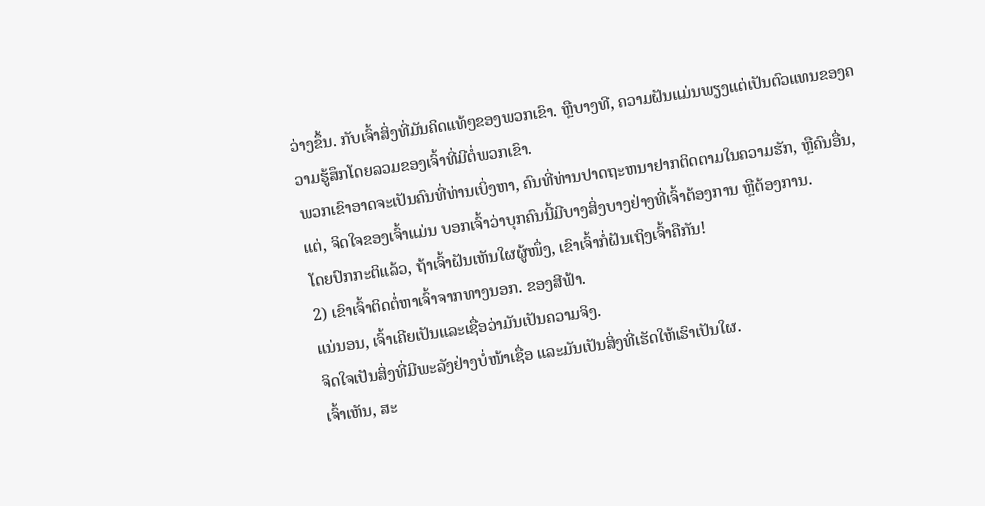ວ່າງຂຶ້ນ. ກັບເຈົ້າສິ່ງທີ່ມັນຄິດແທ້ໆຂອງພວກເຂົາ. ຫຼືບາງທີ, ຄວາມຝັນແມ່ນພຽງແຕ່ເປັນຕົວແທນຂອງຄວາມຮູ້ສຶກໂດຍລວມຂອງເຈົ້າທີ່ມີຕໍ່ພວກເຂົາ.
ພວກເຂົາອາດຈະເປັນຄົນທີ່ທ່ານເບິ່ງຫາ, ຄົນທີ່ທ່ານປາດຖະຫນາຢາກຕິດຕາມໃນຄວາມຮັກ, ຫຼືຄົນອື່ນ, ແຕ່, ຈິດໃຈຂອງເຈົ້າແມ່ນ ບອກເຈົ້າວ່າບຸກຄົນນີ້ມີບາງສິ່ງບາງຢ່າງທີ່ເຈົ້າຕ້ອງການ ຫຼືຕ້ອງການ.
ໂດຍປົກກະຕິແລ້ວ, ຖ້າເຈົ້າຝັນເຫັນໃຜຜູ້ໜຶ່ງ, ເຂົາເຈົ້າກໍ່ຝັນເຖິງເຈົ້າຄືກັນ!
2) ເຂົາເຈົ້າຕິດຕໍ່ຫາເຈົ້າຈາກທາງນອກ. ຂອງສີຟ້າ.
ແນ່ນອນ, ເຈົ້າເຄີຍເປັນແລະເຊື່ອວ່າມັນເປັນຄວາມຈິງ.
ຈິດໃຈເປັນສິ່ງທີ່ມີພະລັງຢ່າງບໍ່ໜ້າເຊື່ອ ແລະມັນເປັນສິ່ງທີ່ເຮັດໃຫ້ເຮົາເປັນໃຜ.
ເຈົ້າເຫັນ, ສະ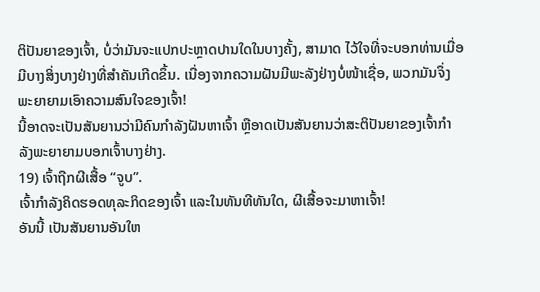ຕິປັນຍາຂອງເຈົ້າ, ບໍ່ວ່າມັນຈະແປກປະຫຼາດປານໃດໃນບາງຄັ້ງ, ສາມາດ ໄວ້ໃຈທີ່ຈະບອກທ່ານເມື່ອມີບາງສິ່ງບາງຢ່າງທີ່ສໍາຄັນເກີດຂຶ້ນ. ເນື່ອງຈາກຄວາມຝັນມີພະລັງຢ່າງບໍ່ໜ້າເຊື່ອ, ພວກມັນຈຶ່ງພະຍາຍາມເອົາຄວາມສົນໃຈຂອງເຈົ້າ!
ນີ້ອາດຈະເປັນສັນຍານວ່າມີຄົນກຳລັງຝັນຫາເຈົ້າ ຫຼືອາດເປັນສັນຍານວ່າສະຕິປັນຍາຂອງເຈົ້າກຳລັງພະຍາຍາມບອກເຈົ້າບາງຢ່າງ.
19) ເຈົ້າຖືກຜີເສື້ອ “ຈູບ”.
ເຈົ້າກຳລັງຄິດຮອດທຸລະກິດຂອງເຈົ້າ ແລະໃນທັນທີທັນໃດ, ຜີເສື້ອຈະມາຫາເຈົ້າ!
ອັນນີ້ ເປັນສັນຍານອັນໃຫ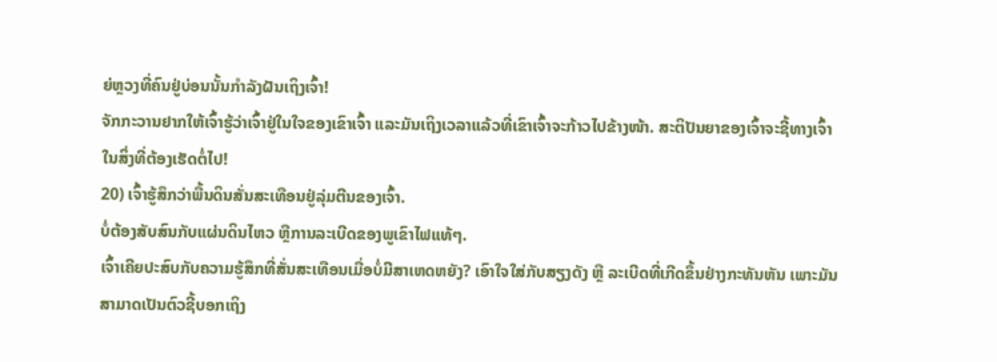ຍ່ຫຼວງທີ່ຄົນຢູ່ບ່ອນນັ້ນກຳລັງຝັນເຖິງເຈົ້າ!
ຈັກກະວານຢາກໃຫ້ເຈົ້າຮູ້ວ່າເຈົ້າຢູ່ໃນໃຈຂອງເຂົາເຈົ້າ ແລະມັນເຖິງເວລາແລ້ວທີ່ເຂົາເຈົ້າຈະກ້າວໄປຂ້າງໜ້າ. ສະຕິປັນຍາຂອງເຈົ້າຈະຊີ້ທາງເຈົ້າໃນສິ່ງທີ່ຕ້ອງເຮັດຕໍ່ໄປ!
20) ເຈົ້າຮູ້ສຶກວ່າພື້ນດິນສັ່ນສະເທືອນຢູ່ລຸ່ມຕີນຂອງເຈົ້າ.
ບໍ່ຕ້ອງສັບສົນກັບແຜ່ນດິນໄຫວ ຫຼືການລະເບີດຂອງພູເຂົາໄຟແທ້ໆ.
ເຈົ້າເຄີຍປະສົບກັບຄວາມຮູ້ສຶກທີ່ສັ່ນສະເທືອນເມື່ອບໍ່ມີສາເຫດຫຍັງ? ເອົາໃຈໃສ່ກັບສຽງດັງ ຫຼື ລະເບີດທີ່ເກີດຂຶ້ນຢ່າງກະທັນຫັນ ເພາະມັນສາມາດເປັນຕົວຊີ້ບອກເຖິງ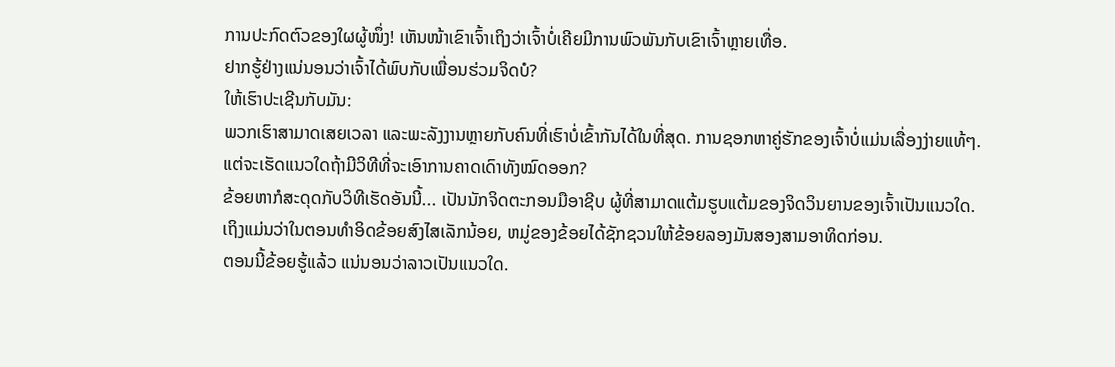ການປະກົດຕົວຂອງໃຜຜູ້ໜຶ່ງ! ເຫັນໜ້າເຂົາເຈົ້າເຖິງວ່າເຈົ້າບໍ່ເຄີຍມີການພົວພັນກັບເຂົາເຈົ້າຫຼາຍເທື່ອ.
ຢາກຮູ້ຢ່າງແນ່ນອນວ່າເຈົ້າໄດ້ພົບກັບເພື່ອນຮ່ວມຈິດບໍ?
ໃຫ້ເຮົາປະເຊີນກັບມັນ:
ພວກເຮົາສາມາດເສຍເວລາ ແລະພະລັງງານຫຼາຍກັບຄົນທີ່ເຮົາບໍ່ເຂົ້າກັນໄດ້ໃນທີ່ສຸດ. ການຊອກຫາຄູ່ຮັກຂອງເຈົ້າບໍ່ແມ່ນເລື່ອງງ່າຍແທ້ໆ.
ແຕ່ຈະເຮັດແນວໃດຖ້າມີວິທີທີ່ຈະເອົາການຄາດເດົາທັງໝົດອອກ?
ຂ້ອຍຫາກໍສະດຸດກັບວິທີເຮັດອັນນີ້... ເປັນນັກຈິດຕະກອນມືອາຊີບ ຜູ້ທີ່ສາມາດແຕ້ມຮູບແຕ້ມຂອງຈິດວິນຍານຂອງເຈົ້າເປັນແນວໃດ.
ເຖິງແມ່ນວ່າໃນຕອນທໍາອິດຂ້ອຍສົງໄສເລັກນ້ອຍ, ຫມູ່ຂອງຂ້ອຍໄດ້ຊັກຊວນໃຫ້ຂ້ອຍລອງມັນສອງສາມອາທິດກ່ອນ.
ຕອນນີ້ຂ້ອຍຮູ້ແລ້ວ ແນ່ນອນວ່າລາວເປັນແນວໃດ.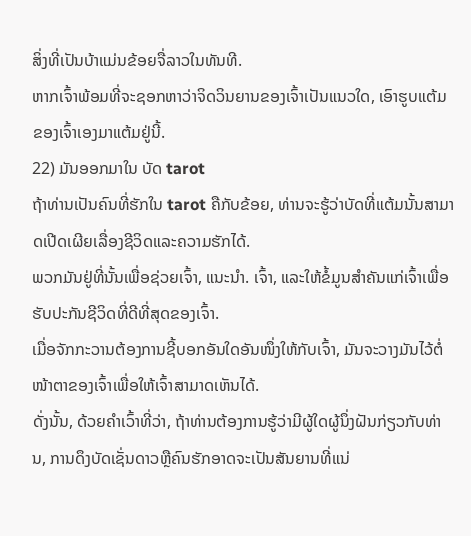ສິ່ງທີ່ເປັນບ້າແມ່ນຂ້ອຍຈື່ລາວໃນທັນທີ.
ຫາກເຈົ້າພ້ອມທີ່ຈະຊອກຫາວ່າຈິດວິນຍານຂອງເຈົ້າເປັນແນວໃດ, ເອົາຮູບແຕ້ມຂອງເຈົ້າເອງມາແຕ້ມຢູ່ນີ້.
22) ມັນອອກມາໃນ ບັດ tarot
ຖ້າທ່ານເປັນຄົນທີ່ຮັກໃນ tarot ຄືກັບຂ້ອຍ, ທ່ານຈະຮູ້ວ່າບັດທີ່ແຕ້ມນັ້ນສາມາດເປີດເຜີຍເລື່ອງຊີວິດແລະຄວາມຮັກໄດ້.
ພວກມັນຢູ່ທີ່ນັ້ນເພື່ອຊ່ວຍເຈົ້າ, ແນະນຳ. ເຈົ້າ, ແລະໃຫ້ຂໍ້ມູນສຳຄັນແກ່ເຈົ້າເພື່ອຮັບປະກັນຊີວິດທີ່ດີທີ່ສຸດຂອງເຈົ້າ.
ເມື່ອຈັກກະວານຕ້ອງການຊີ້ບອກອັນໃດອັນໜຶ່ງໃຫ້ກັບເຈົ້າ, ມັນຈະວາງມັນໄວ້ຕໍ່ໜ້າຕາຂອງເຈົ້າເພື່ອໃຫ້ເຈົ້າສາມາດເຫັນໄດ້.
ດັ່ງນັ້ນ, ດ້ວຍຄໍາເວົ້າທີ່ວ່າ, ຖ້າທ່ານຕ້ອງການຮູ້ວ່າມີຜູ້ໃດຜູ້ນຶ່ງຝັນກ່ຽວກັບທ່ານ, ການດຶງບັດເຊັ່ນດາວຫຼືຄົນຮັກອາດຈະເປັນສັນຍານທີ່ແນ່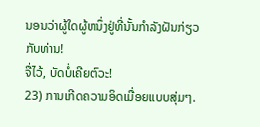ນອນວ່າຜູ້ໃດຜູ້ຫນຶ່ງຢູ່ທີ່ນັ້ນກໍາລັງຝັນກ່ຽວກັບທ່ານ!
ຈື່ໄວ້, ບັດບໍ່ເຄີຍຕົວະ!
23) ການເກີດຄວາມອິດເມື່ອຍແບບສຸ່ມໆ.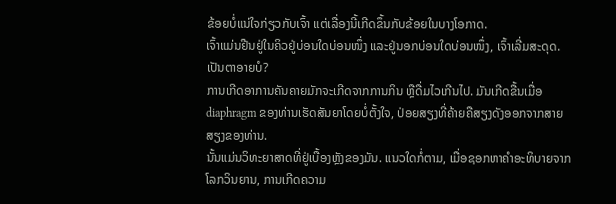ຂ້ອຍບໍ່ແນ່ໃຈກ່ຽວກັບເຈົ້າ ແຕ່ເລື່ອງນີ້ເກີດຂຶ້ນກັບຂ້ອຍໃນບາງໂອກາດ.
ເຈົ້າແມ່ນຢືນຢູ່ໃນຄິວຢູ່ບ່ອນໃດບ່ອນໜຶ່ງ ແລະຢູ່ນອກບ່ອນໃດບ່ອນໜຶ່ງ, ເຈົ້າເລີ່ມສະດຸດ.
ເປັນຕາອາຍບໍ?
ການເກີດອາການຄັນຄາຍມັກຈະເກີດຈາກການກິນ ຫຼືດື່ມໄວເກີນໄປ. ມັນເກີດຂື້ນເມື່ອ diaphragm ຂອງທ່ານເຮັດສັນຍາໂດຍບໍ່ຕັ້ງໃຈ, ປ່ອຍສຽງທີ່ຄ້າຍຄືສຽງດັງອອກຈາກສາຍສຽງຂອງທ່ານ.
ນັ້ນແມ່ນວິທະຍາສາດທີ່ຢູ່ເບື້ອງຫຼັງຂອງມັນ. ແນວໃດກໍ່ຕາມ, ເມື່ອຊອກຫາຄຳອະທິບາຍຈາກໂລກວິນຍານ, ການເກີດຄວາມ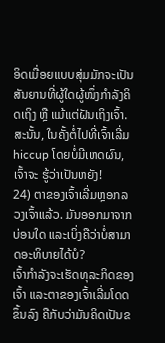ອິດເມື່ອຍແບບສຸ່ມມັກຈະເປັນສັນຍານທີ່ຜູ້ໃດຜູ້ໜຶ່ງກຳລັງຄິດເຖິງ ຫຼື ແມ້ແຕ່ຝັນເຖິງເຈົ້າ.
ສະນັ້ນ, ໃນຄັ້ງຕໍ່ໄປທີ່ເຈົ້າເລີ່ມ hiccup ໂດຍບໍ່ມີເຫດຜົນ, ເຈົ້າຈະ ຮູ້ວ່າເປັນຫຍັງ!
24) ຕາຂອງເຈົ້າເລີ່ມຫຼອກລວງເຈົ້າແລ້ວ. ມັນອອກມາຈາກບ່ອນໃດ ແລະເບິ່ງຄືວ່າບໍ່ສາມາດອະທິບາຍໄດ້ບໍ?
ເຈົ້າກຳລັງຈະເຮັດທຸລະກິດຂອງເຈົ້າ ແລະຕາຂອງເຈົ້າເລີ່ມໂດດຂຶ້ນລົງ ຄືກັບວ່າມັນຄິດເປັນຂ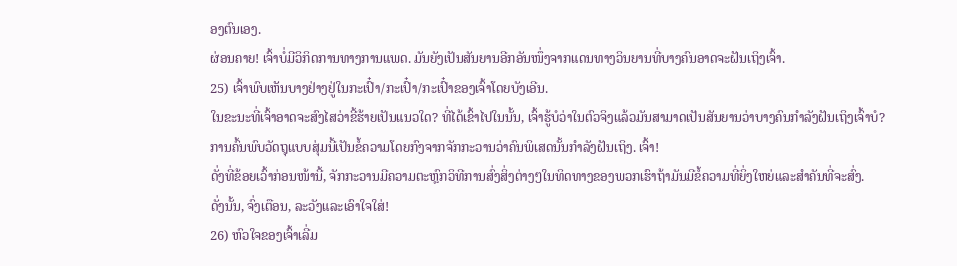ອງຕົນເອງ.
ຜ່ອນຄາຍ! ເຈົ້າບໍ່ມີວິກິດການທາງການແພດ. ມັນຍັງເປັນສັນຍານອີກອັນໜຶ່ງຈາກແດນທາງວິນຍານທີ່ບາງຄົນອາດຈະຝັນເຖິງເຈົ້າ.
25) ເຈົ້າພົບເຫັນບາງຢ່າງຢູ່ໃນກະເປົ໋າ/ກະເປົ໋າ/ກະເປົ໋າຂອງເຈົ້າໂດຍບັງເອີນ.
ໃນຂະນະທີ່ເຈົ້າອາດຈະສົງໄສວ່າຂີ້ຮ້າຍເປັນແນວໃດ? ທີ່ໄດ້ເຂົ້າໄປໃນນັ້ນ, ເຈົ້າຮູ້ບໍວ່າໃນຕົວຈິງແລ້ວມັນສາມາດເປັນສັນຍານວ່າບາງຄົນກໍາລັງຝັນເຖິງເຈົ້າບໍ?
ການຄົ້ນພົບວັດຖຸແບບສຸ່ມນີ້ເປັນຂໍ້ຄວາມໂດຍກົງຈາກຈັກກະວານວ່າຄົນພິເສດນັ້ນກໍາລັງຝັນເຖິງ. ເຈົ້າ!
ດັ່ງທີ່ຂ້ອຍເວົ້າກ່ອນໜ້ານີ້, ຈັກກະວານມີຄວາມຕະຫຼົກວິທີການສົ່ງສິ່ງຕ່າງໆໃນທິດທາງຂອງພວກເຮົາຖ້າມັນມີຂໍ້ຄວາມທີ່ຍິ່ງໃຫຍ່ແລະສໍາຄັນທີ່ຈະສົ່ງ.
ດັ່ງນັ້ນ, ຈົ່ງເຕືອນ, ລະວັງແລະເອົາໃຈໃສ່!
26) ຫົວໃຈຂອງເຈົ້າເລີ່ມ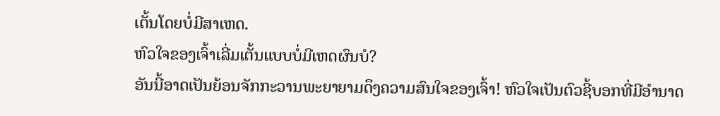ເຕັ້ນໂດຍບໍ່ມີສາເຫດ.
ຫົວໃຈຂອງເຈົ້າເລີ່ມເຕັ້ນແບບບໍ່ມີເຫດຜົນບໍ?
ອັນນີ້ອາດເປັນຍ້ອນຈັກກະວານພະຍາຍາມດຶງຄວາມສົນໃຈຂອງເຈົ້າ! ຫົວໃຈເປັນຕົວຊີ້ບອກທີ່ມີອໍານາດ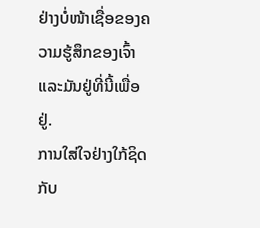ຢ່າງບໍ່ໜ້າເຊື່ອຂອງຄວາມຮູ້ສຶກຂອງເຈົ້າ ແລະມັນຢູ່ທີ່ນີ້ເພື່ອຢູ່.
ການໃສ່ໃຈຢ່າງໃກ້ຊິດກັບ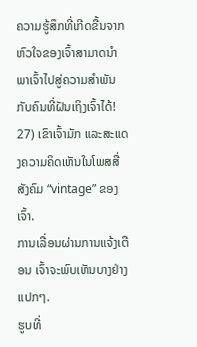ຄວາມຮູ້ສຶກທີ່ເກີດຂື້ນຈາກຫົວໃຈຂອງເຈົ້າສາມາດນໍາພາເຈົ້າໄປສູ່ຄວາມສຳພັນກັບຄົນທີ່ຝັນເຖິງເຈົ້າໄດ້!
27) ເຂົາເຈົ້າມັກ ແລະສະແດງຄວາມຄິດເຫັນໃນໂພສສື່ສັງຄົມ “vintage” ຂອງເຈົ້າ.
ການເລື່ອນຜ່ານການແຈ້ງເຕືອນ ເຈົ້າຈະພົບເຫັນບາງຢ່າງແປກໆ.
ຮູບທີ່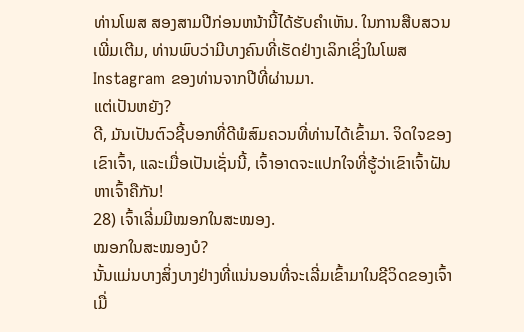ທ່ານໂພສ ສອງສາມປີກ່ອນຫນ້ານີ້ໄດ້ຮັບຄໍາເຫັນ. ໃນການສືບສວນເພີ່ມເຕີມ, ທ່ານພົບວ່າມີບາງຄົນທີ່ເຮັດຢ່າງເລິກເຊິ່ງໃນໂພສ Instagram ຂອງທ່ານຈາກປີທີ່ຜ່ານມາ.
ແຕ່ເປັນຫຍັງ?
ດີ, ມັນເປັນຕົວຊີ້ບອກທີ່ດີພໍສົມຄວນທີ່ທ່ານໄດ້ເຂົ້າມາ. ຈິດໃຈຂອງເຂົາເຈົ້າ, ແລະເມື່ອເປັນເຊັ່ນນີ້, ເຈົ້າອາດຈະແປກໃຈທີ່ຮູ້ວ່າເຂົາເຈົ້າຝັນຫາເຈົ້າຄືກັນ!
28) ເຈົ້າເລີ່ມມີໝອກໃນສະໝອງ.
ໝອກໃນສະໝອງບໍ?
ນັ້ນແມ່ນບາງສິ່ງບາງຢ່າງທີ່ແນ່ນອນທີ່ຈະເລີ່ມເຂົ້າມາໃນຊີວິດຂອງເຈົ້າເມື່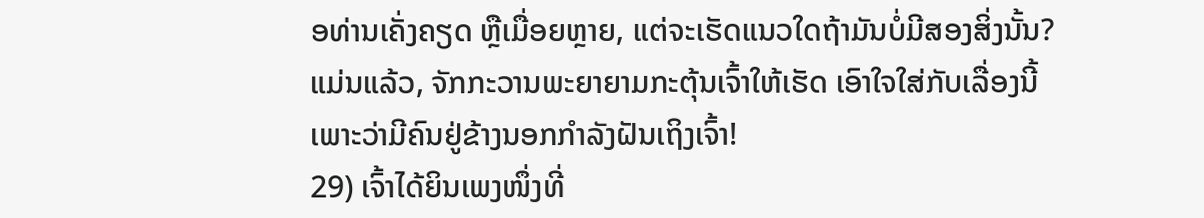ອທ່ານເຄັ່ງຄຽດ ຫຼືເມື່ອຍຫຼາຍ, ແຕ່ຈະເຮັດແນວໃດຖ້າມັນບໍ່ມີສອງສິ່ງນັ້ນ?
ແມ່ນແລ້ວ, ຈັກກະວານພະຍາຍາມກະຕຸ້ນເຈົ້າໃຫ້ເຮັດ ເອົາໃຈໃສ່ກັບເລື່ອງນີ້ເພາະວ່າມີຄົນຢູ່ຂ້າງນອກກຳລັງຝັນເຖິງເຈົ້າ!
29) ເຈົ້າໄດ້ຍິນເພງໜຶ່ງທີ່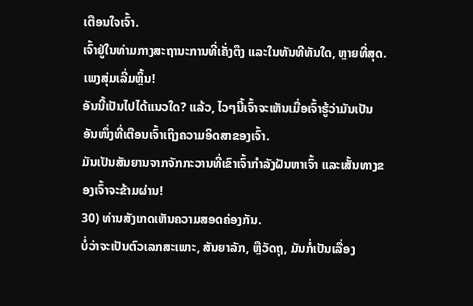ເຕືອນໃຈເຈົ້າ.
ເຈົ້າຢູ່ໃນທ່າມກາງສະຖານະການທີ່ເຄັ່ງຕຶງ ແລະໃນທັນທີທັນໃດ, ຫຼາຍທີ່ສຸດ. ເພງສຸ່ມເລີ່ມຫຼິ້ນ!
ອັນນີ້ເປັນໄປໄດ້ແນວໃດ? ແລ້ວ, ໄວໆນີ້ເຈົ້າຈະເຫັນເມື່ອເຈົ້າຮູ້ວ່າມັນເປັນອັນໜຶ່ງທີ່ເຕືອນເຈົ້າເຖິງຄວາມອິດສາຂອງເຈົ້າ.
ມັນເປັນສັນຍານຈາກຈັກກະວານທີ່ເຂົາເຈົ້າກຳລັງຝັນຫາເຈົ້າ ແລະເສັ້ນທາງຂອງເຈົ້າຈະຂ້າມຜ່ານ!
30) ທ່ານສັງເກດເຫັນຄວາມສອດຄ່ອງກັນ.
ບໍ່ວ່າຈະເປັນຕົວເລກສະເພາະ, ສັນຍາລັກ, ຫຼືວັດຖຸ, ມັນກໍ່ເປັນເລື່ອງ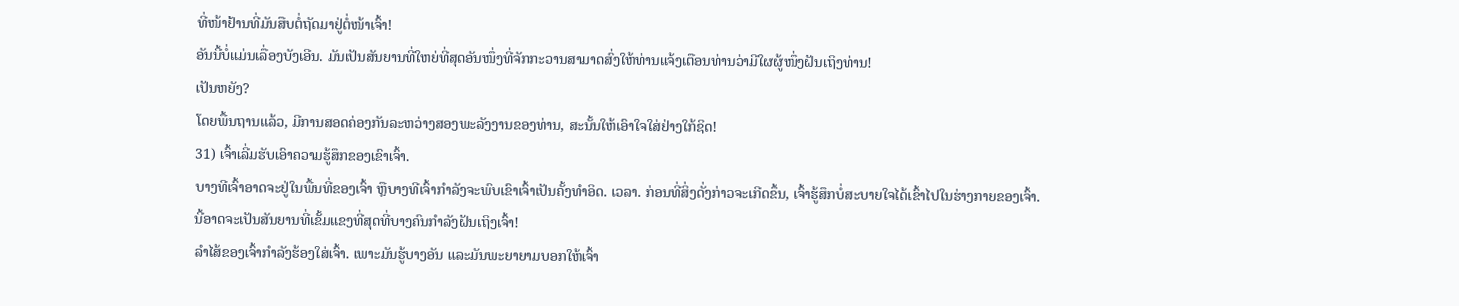ທີ່ໜ້າຢ້ານທີ່ມັນສືບຕໍ່ຖັດມາຢູ່ຕໍ່ໜ້າເຈົ້າ!
ອັນນີ້ບໍ່ແມ່ນເລື່ອງບັງເອີນ. ມັນເປັນສັນຍານທີ່ໃຫຍ່ທີ່ສຸດອັນໜຶ່ງທີ່ຈັກກະວານສາມາດສົ່ງໃຫ້ທ່ານແຈ້ງເຕືອນທ່ານວ່າມີໃຜຜູ້ໜຶ່ງຝັນເຖິງທ່ານ!
ເປັນຫຍັງ?
ໂດຍພື້ນຖານແລ້ວ, ມີການສອດຄ່ອງກັນລະຫວ່າງສອງພະລັງງານຂອງທ່ານ, ສະນັ້ນໃຫ້ເອົາໃຈໃສ່ຢ່າງໃກ້ຊິດ!
31) ເຈົ້າເລີ່ມຮັບເອົາຄວາມຮູ້ສຶກຂອງເຂົາເຈົ້າ.
ບາງທີເຈົ້າອາດຈະຢູ່ໃນພື້ນທີ່ຂອງເຈົ້າ ຫຼືບາງທີເຈົ້າກຳລັງຈະພົບເຂົາເຈົ້າເປັນຄັ້ງທຳອິດ. ເວລາ. ກ່ອນທີ່ສິ່ງດັ່ງກ່າວຈະເກີດຂຶ້ນ, ເຈົ້າຮູ້ສຶກບໍ່ສະບາຍໃຈໄດ້ເຂົ້າໄປໃນຮ່າງກາຍຂອງເຈົ້າ.
ນີ້ອາດຈະເປັນສັນຍານທີ່ເຂັ້ມແຂງທີ່ສຸດທີ່ບາງຄົນກຳລັງຝັນເຖິງເຈົ້າ!
ລຳໄສ້ຂອງເຈົ້າກຳລັງຮ້ອງໃສ່ເຈົ້າ. ເພາະມັນຮູ້ບາງອັນ ແລະມັນພະຍາຍາມບອກໃຫ້ເຈົ້າ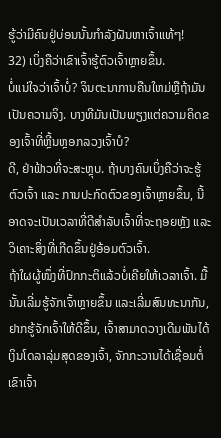ຮູ້ວ່າມີຄົນຢູ່ບ່ອນນັ້ນກຳລັງຝັນຫາເຈົ້າແທ້ໆ!
32) ເບິ່ງຄືວ່າເຂົາເຈົ້າຮູ້ຕົວເຈົ້າຫຼາຍຂຶ້ນ.
ບໍ່ແນ່ໃຈວ່າເຈົ້າບໍ່? ຈິນຕະນາການຄືນໃຫມ່ຫຼືຖ້າມັນເປັນຄວາມຈິງ. ບາງທີມັນເປັນພຽງແຕ່ຄວາມຄິດຂອງເຈົ້າທີ່ຫຼີ້ນຫຼອກລວງເຈົ້າບໍ?
ດີ, ຢ່າຟ້າວທີ່ຈະສະຫຼຸບ. ຖ້າບາງຄົນເບິ່ງຄືວ່າຈະຮູ້ຕົວເຈົ້າ ແລະ ການປະກົດຕົວຂອງເຈົ້າຫຼາຍຂຶ້ນ, ນີ້ອາດຈະເປັນເວລາທີ່ດີສຳລັບເຈົ້າທີ່ຈະຖອຍຫຼັງ ແລະ ວິເຄາະສິ່ງທີ່ເກີດຂຶ້ນຢູ່ອ້ອມຕົວເຈົ້າ.
ຖ້າໃຜຜູ້ໜຶ່ງທີ່ປົກກະຕິແລ້ວບໍ່ເຄີຍໃຫ້ເວລາເຈົ້າ. ມື້ນັ້ນເລີ່ມຮູ້ຈັກເຈົ້າຫຼາຍຂຶ້ນ ແລະເລີ່ມສົນທະນາກັນ, ຢາກຮູ້ຈັກເຈົ້າໃຫ້ດີຂຶ້ນ, ເຈົ້າສາມາດວາງເດີມພັນໄດ້ເງິນໂດລາລຸ່ມສຸດຂອງເຈົ້າ, ຈັກກະວານໄດ້ເຊື່ອມຕໍ່ເຂົາເຈົ້າ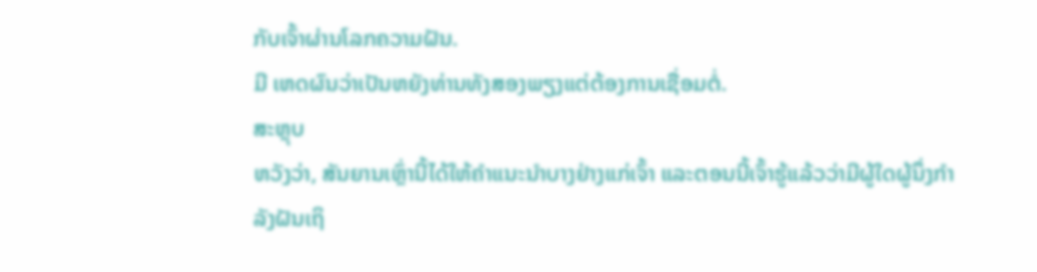ກັບເຈົ້າຜ່ານໂລກຄວາມຝັນ.
ມີ ເຫດຜົນວ່າເປັນຫຍັງທ່ານທັງສອງພຽງແຕ່ຕ້ອງການເຊື່ອມຕໍ່.
ສະຫຼຸບ
ຫວັງວ່າ, ສັນຍານເຫຼົ່ານີ້ໄດ້ໃຫ້ຄໍາແນະນໍາບາງຢ່າງແກ່ເຈົ້າ ແລະຕອນນີ້ເຈົ້າຮູ້ແລ້ວວ່າມີຜູ້ໃດຜູ້ນຶ່ງກຳລັງຝັນເຖິ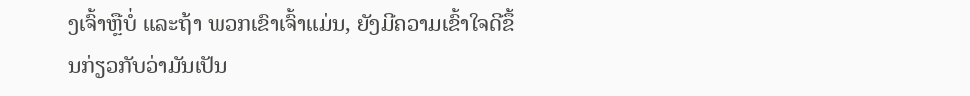ງເຈົ້າຫຼືບໍ່ ແລະຖ້າ ພວກເຂົາເຈົ້າແມ່ນ, ຍັງມີຄວາມເຂົ້າໃຈດີຂຶ້ນກ່ຽວກັບວ່າມັນເປັນ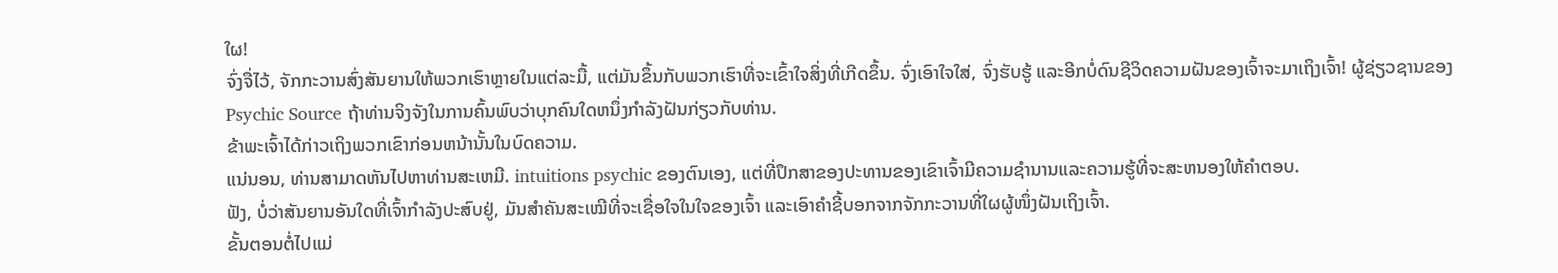ໃຜ!
ຈົ່ງຈື່ໄວ້, ຈັກກະວານສົ່ງສັນຍານໃຫ້ພວກເຮົາຫຼາຍໃນແຕ່ລະມື້, ແຕ່ມັນຂຶ້ນກັບພວກເຮົາທີ່ຈະເຂົ້າໃຈສິ່ງທີ່ເກີດຂຶ້ນ. ຈົ່ງເອົາໃຈໃສ່, ຈົ່ງຮັບຮູ້ ແລະອີກບໍ່ດົນຊີວິດຄວາມຝັນຂອງເຈົ້າຈະມາເຖິງເຈົ້າ! ຜູ້ຊ່ຽວຊານຂອງ Psychic Source ຖ້າທ່ານຈິງຈັງໃນການຄົ້ນພົບວ່າບຸກຄົນໃດຫນຶ່ງກໍາລັງຝັນກ່ຽວກັບທ່ານ.
ຂ້າພະເຈົ້າໄດ້ກ່າວເຖິງພວກເຂົາກ່ອນຫນ້ານັ້ນໃນບົດຄວາມ.
ແນ່ນອນ, ທ່ານສາມາດຫັນໄປຫາທ່ານສະເຫມີ. intuitions psychic ຂອງຕົນເອງ, ແຕ່ທີ່ປຶກສາຂອງປະທານຂອງເຂົາເຈົ້າມີຄວາມຊໍານານແລະຄວາມຮູ້ທີ່ຈະສະຫນອງໃຫ້ຄຳຕອບ.
ຟັງ, ບໍ່ວ່າສັນຍານອັນໃດທີ່ເຈົ້າກຳລັງປະສົບຢູ່, ມັນສຳຄັນສະເໝີທີ່ຈະເຊື່ອໃຈໃນໃຈຂອງເຈົ້າ ແລະເອົາຄຳຊີ້ບອກຈາກຈັກກະວານທີ່ໃຜຜູ້ໜຶ່ງຝັນເຖິງເຈົ້າ.
ຂັ້ນຕອນຕໍ່ໄປແມ່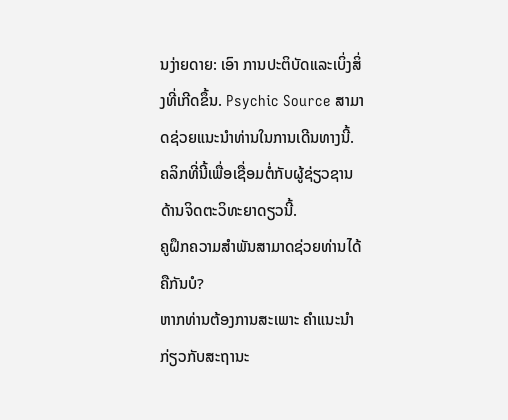ນງ່າຍດາຍ: ເອົາ ການປະຕິບັດແລະເບິ່ງສິ່ງທີ່ເກີດຂຶ້ນ. Psychic Source ສາມາດຊ່ວຍແນະນໍາທ່ານໃນການເດີນທາງນີ້.
ຄລິກທີ່ນີ້ເພື່ອເຊື່ອມຕໍ່ກັບຜູ້ຊ່ຽວຊານດ້ານຈິດຕະວິທະຍາດຽວນີ້.
ຄູຝຶກຄວາມສຳພັນສາມາດຊ່ວຍທ່ານໄດ້ຄືກັນບໍ?
ຫາກທ່ານຕ້ອງການສະເພາະ ຄຳແນະນຳກ່ຽວກັບສະຖານະ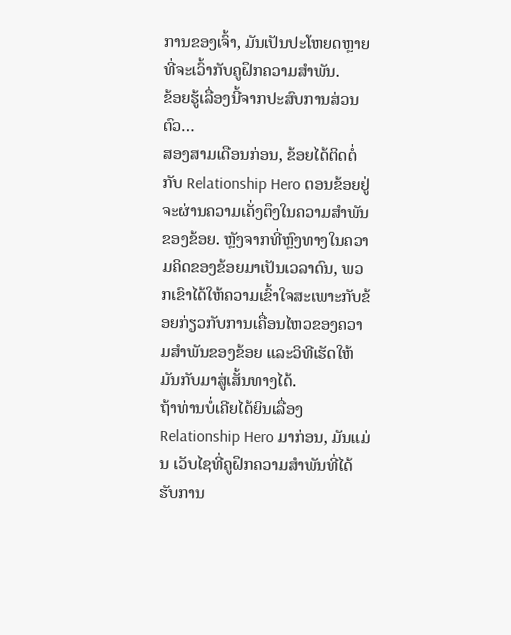ການຂອງເຈົ້າ, ມັນເປັນປະໂຫຍດຫຼາຍທີ່ຈະເວົ້າກັບຄູຝຶກຄວາມສຳພັນ.
ຂ້ອຍຮູ້ເລື່ອງນີ້ຈາກປະສົບການສ່ວນຕົວ…
ສອງສາມເດືອນກ່ອນ, ຂ້ອຍໄດ້ຕິດຕໍ່ກັບ Relationship Hero ຕອນຂ້ອຍຢູ່ ຈະຜ່ານຄວາມເຄັ່ງຕຶງໃນຄວາມສຳພັນຂອງຂ້ອຍ. ຫຼັງຈາກທີ່ຫຼົງທາງໃນຄວາມຄິດຂອງຂ້ອຍມາເປັນເວລາດົນ, ພວກເຂົາໄດ້ໃຫ້ຄວາມເຂົ້າໃຈສະເພາະກັບຂ້ອຍກ່ຽວກັບການເຄື່ອນໄຫວຂອງຄວາມສຳພັນຂອງຂ້ອຍ ແລະວິທີເຮັດໃຫ້ມັນກັບມາສູ່ເສັ້ນທາງໄດ້.
ຖ້າທ່ານບໍ່ເຄີຍໄດ້ຍິນເລື່ອງ Relationship Hero ມາກ່ອນ, ມັນແມ່ນ ເວັບໄຊທີ່ຄູຝຶກຄວາມສຳພັນທີ່ໄດ້ຮັບການ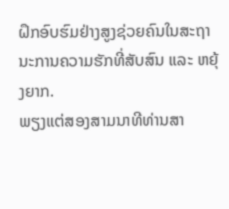ຝຶກອົບຮົມຢ່າງສູງຊ່ວຍຄົນໃນສະຖານະການຄວາມຮັກທີ່ສັບສົນ ແລະ ຫຍຸ້ງຍາກ.
ພຽງແຕ່ສອງສາມນາທີທ່ານສາ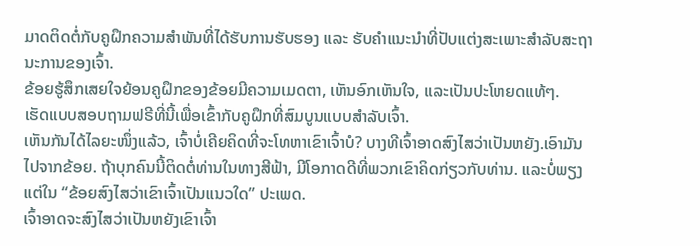ມາດຕິດຕໍ່ກັບຄູຝຶກຄວາມສຳພັນທີ່ໄດ້ຮັບການຮັບຮອງ ແລະ ຮັບຄຳແນະນຳທີ່ປັບແຕ່ງສະເພາະສຳລັບສະຖານະການຂອງເຈົ້າ.
ຂ້ອຍຮູ້ສຶກເສຍໃຈຍ້ອນຄູຝຶກຂອງຂ້ອຍມີຄວາມເມດຕາ, ເຫັນອົກເຫັນໃຈ, ແລະເປັນປະໂຫຍດແທ້ໆ.
ເຮັດແບບສອບຖາມຟຣີທີ່ນີ້ເພື່ອເຂົ້າກັບຄູຝຶກທີ່ສົມບູນແບບສຳລັບເຈົ້າ.
ເຫັນກັນໄດ້ໄລຍະໜຶ່ງແລ້ວ, ເຈົ້າບໍ່ເຄີຍຄິດທີ່ຈະໂທຫາເຂົາເຈົ້າບໍ? ບາງທີເຈົ້າອາດສົງໄສວ່າເປັນຫຍັງ.ເອົາມັນໄປຈາກຂ້ອຍ. ຖ້າບຸກຄົນນີ້ຕິດຕໍ່ທ່ານໃນທາງສີຟ້າ, ມີໂອກາດດີທີ່ພວກເຂົາຄິດກ່ຽວກັບທ່ານ. ແລະບໍ່ພຽງແຕ່ໃນ “ຂ້ອຍສົງໄສວ່າເຂົາເຈົ້າເປັນແນວໃດ” ປະເພດ.
ເຈົ້າອາດຈະສົງໄສວ່າເປັນຫຍັງເຂົາເຈົ້າ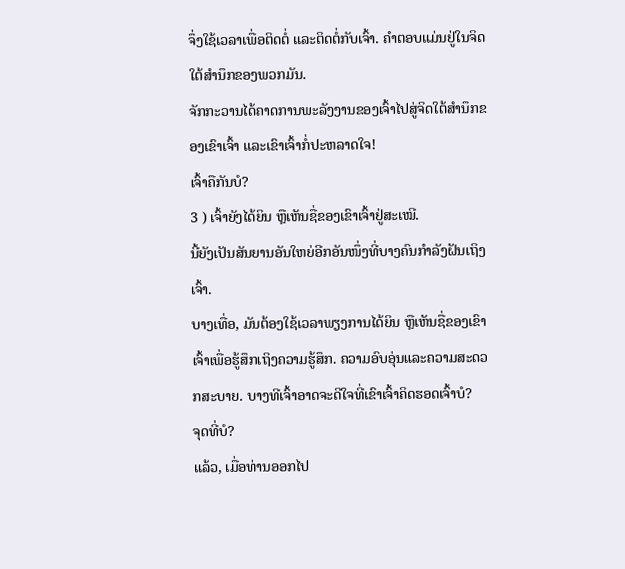ຈຶ່ງໃຊ້ເວລາເພື່ອຕິດຕໍ່ ແລະຕິດຕໍ່ກັບເຈົ້າ. ຄຳຕອບແມ່ນຢູ່ໃນຈິດໃຕ້ສຳນຶກຂອງພວກມັນ.
ຈັກກະວານໄດ້ຄາດການພະລັງງານຂອງເຈົ້າໄປສູ່ຈິດໃຕ້ສຳນຶກຂອງເຂົາເຈົ້າ ແລະເຂົາເຈົ້າກໍ່ປະຫລາດໃຈ!
ເຈົ້າຄືກັນບໍ?
3 ) ເຈົ້າຍັງໄດ້ຍິນ ຫຼືເຫັນຊື່ຂອງເຂົາເຈົ້າຢູ່ສະເໝີ.
ນີ້ຍັງເປັນສັນຍານອັນໃຫຍ່ອີກອັນໜຶ່ງທີ່ບາງຄົນກຳລັງຝັນເຖິງເຈົ້າ.
ບາງເທື່ອ, ມັນຕ້ອງໃຊ້ເວລາພຽງການໄດ້ຍິນ ຫຼືເຫັນຊື່ຂອງເຂົາເຈົ້າເພື່ອຮູ້ສຶກເຖິງຄວາມຮູ້ສຶກ. ຄວາມອົບອຸ່ນແລະຄວາມສະດວກສະບາຍ. ບາງທີເຈົ້າອາດຈະດີໃຈທີ່ເຂົາເຈົ້າຄິດຮອດເຈົ້າບໍ?
ຈຸດທີ່ບໍ?
ແລ້ວ, ເມື່ອທ່ານອອກໄປ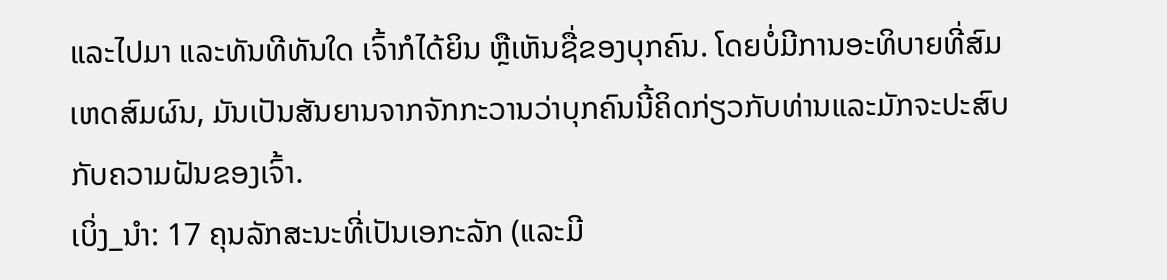ແລະໄປມາ ແລະທັນທີທັນໃດ ເຈົ້າກໍໄດ້ຍິນ ຫຼືເຫັນຊື່ຂອງບຸກຄົນ. ໂດຍບໍ່ມີການອະທິບາຍທີ່ສົມເຫດສົມຜົນ, ມັນເປັນສັນຍານຈາກຈັກກະວານວ່າບຸກຄົນນີ້ຄິດກ່ຽວກັບທ່ານແລະມັກຈະປະສົບກັບຄວາມຝັນຂອງເຈົ້າ.
ເບິ່ງ_ນຳ: 17 ຄຸນລັກສະນະທີ່ເປັນເອກະລັກ (ແລະມີ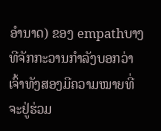ອໍານາດ) ຂອງ empathບາງທີຈັກກະວານກໍາລັງບອກວ່າເຈົ້າທັງສອງມີຄວາມໝາຍທີ່ຈະຢູ່ຮ່ວມ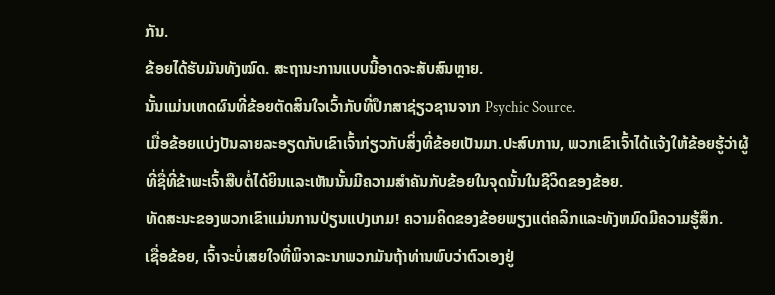ກັນ.
ຂ້ອຍໄດ້ຮັບມັນທັງໝົດ. ສະຖານະການແບບນີ້ອາດຈະສັບສົນຫຼາຍ.
ນັ້ນແມ່ນເຫດຜົນທີ່ຂ້ອຍຕັດສິນໃຈເວົ້າກັບທີ່ປຶກສາຊ່ຽວຊານຈາກ Psychic Source.
ເມື່ອຂ້ອຍແບ່ງປັນລາຍລະອຽດກັບເຂົາເຈົ້າກ່ຽວກັບສິ່ງທີ່ຂ້ອຍເປັນມາ.ປະສົບການ, ພວກເຂົາເຈົ້າໄດ້ແຈ້ງໃຫ້ຂ້ອຍຮູ້ວ່າຜູ້ທີ່ຊື່ທີ່ຂ້າພະເຈົ້າສືບຕໍ່ໄດ້ຍິນແລະເຫັນນັ້ນມີຄວາມສໍາຄັນກັບຂ້ອຍໃນຈຸດນັ້ນໃນຊີວິດຂອງຂ້ອຍ.
ທັດສະນະຂອງພວກເຂົາແມ່ນການປ່ຽນແປງເກມ! ຄວາມຄິດຂອງຂ້ອຍພຽງແຕ່ຄລິກແລະທັງຫມົດມີຄວາມຮູ້ສຶກ.
ເຊື່ອຂ້ອຍ, ເຈົ້າຈະບໍ່ເສຍໃຈທີ່ພິຈາລະນາພວກມັນຖ້າທ່ານພົບວ່າຕົວເອງຢູ່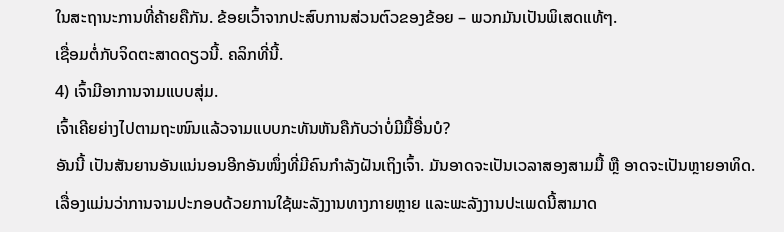ໃນສະຖານະການທີ່ຄ້າຍຄືກັນ. ຂ້ອຍເວົ້າຈາກປະສົບການສ່ວນຕົວຂອງຂ້ອຍ – ພວກມັນເປັນພິເສດແທ້ໆ.
ເຊື່ອມຕໍ່ກັບຈິດຕະສາດດຽວນີ້. ຄລິກທີ່ນີ້.
4) ເຈົ້າມີອາການຈາມແບບສຸ່ມ.
ເຈົ້າເຄີຍຍ່າງໄປຕາມຖະໜົນແລ້ວຈາມແບບກະທັນຫັນຄືກັບວ່າບໍ່ມີມື້ອື່ນບໍ?
ອັນນີ້ ເປັນສັນຍານອັນແນ່ນອນອີກອັນໜຶ່ງທີ່ມີຄົນກຳລັງຝັນເຖິງເຈົ້າ. ມັນອາດຈະເປັນເວລາສອງສາມມື້ ຫຼື ອາດຈະເປັນຫຼາຍອາທິດ.
ເລື່ອງແມ່ນວ່າການຈາມປະກອບດ້ວຍການໃຊ້ພະລັງງານທາງກາຍຫຼາຍ ແລະພະລັງງານປະເພດນີ້ສາມາດ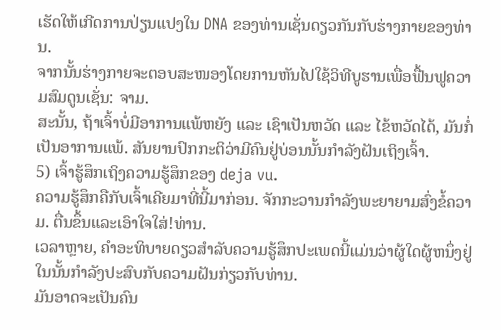ເຮັດໃຫ້ເກີດການປ່ຽນແປງໃນ DNA ຂອງທ່ານເຊັ່ນດຽວກັນກັບຮ່າງກາຍຂອງທ່ານ.
ຈາກນັ້ນຮ່າງກາຍຈະຕອບສະໜອງໂດຍການຫັນໄປໃຊ້ວິທີບູຮານເພື່ອຟື້ນຟູຄວາມສົມດູນເຊັ່ນ: ຈາມ.
ສະນັ້ນ, ຖ້າເຈົ້າບໍ່ມີອາການແພ້ຫຍັງ ແລະ ເຊົາເປັນຫວັດ ແລະ ໄຂ້ຫວັດໄດ້, ມັນກໍ່ເປັນອາການແພ້. ສັນຍານປົກກະຕິວ່າມີຄົນຢູ່ບ່ອນນັ້ນກຳລັງຝັນເຖິງເຈົ້າ.
5) ເຈົ້າຮູ້ສຶກເຖິງຄວາມຮູ້ສຶກຂອງ deja vu.
ຄວາມຮູ້ສຶກຄືກັບເຈົ້າເຄີຍມາທີ່ນີ້ມາກ່ອນ. ຈັກກະວານກຳລັງພະຍາຍາມສົ່ງຂໍ້ຄວາມ. ຕື່ນຂຶ້ນແລະເອົາໃຈໃສ່!ທ່ານ.
ເວລາຫຼາຍ, ຄໍາອະທິບາຍດຽວສໍາລັບຄວາມຮູ້ສຶກປະເພດນີ້ແມ່ນວ່າຜູ້ໃດຜູ້ຫນຶ່ງຢູ່ໃນນັ້ນກໍາລັງປະສົບກັບຄວາມຝັນກ່ຽວກັບທ່ານ.
ມັນອາດຈະເປັນຄົນ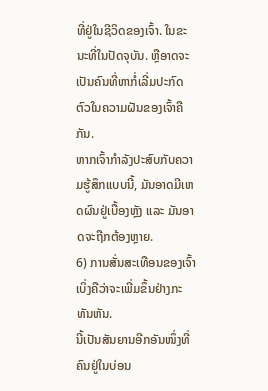ທີ່ຢູ່ໃນຊີວິດຂອງເຈົ້າ. ໃນຂະນະທີ່ໃນປັດຈຸບັນ. ຫຼືອາດຈະເປັນຄົນທີ່ຫາກໍ່ເລີ່ມປະກົດຕົວໃນຄວາມຝັນຂອງເຈົ້າຄືກັນ.
ຫາກເຈົ້າກຳລັງປະສົບກັບຄວາມຮູ້ສຶກແບບນີ້, ມັນອາດມີເຫດຜົນຢູ່ເບື້ອງຫຼັງ ແລະ ມັນອາດຈະຖືກຕ້ອງຫຼາຍ.
6) ການສັ່ນສະເທືອນຂອງເຈົ້າເບິ່ງຄືວ່າຈະເພີ່ມຂຶ້ນຢ່າງກະທັນຫັນ.
ນີ້ເປັນສັນຍານອີກອັນໜຶ່ງທີ່ຄົນຢູ່ໃນບ່ອນ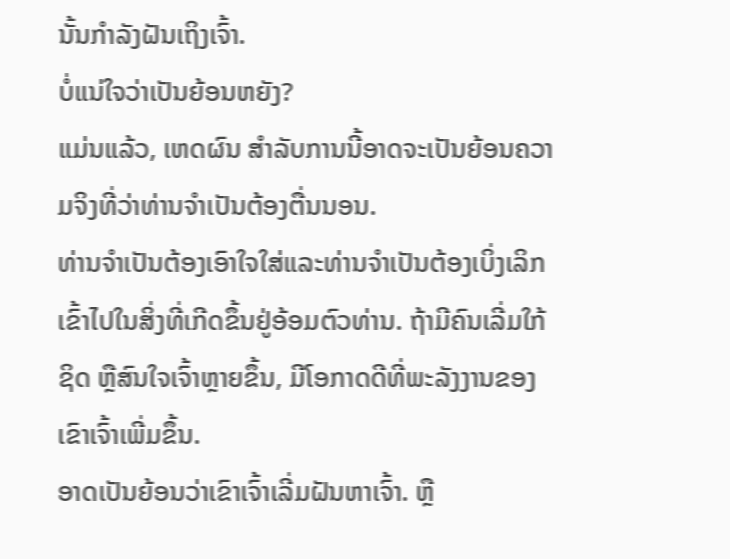ນັ້ນກຳລັງຝັນເຖິງເຈົ້າ.
ບໍ່ແນ່ໃຈວ່າເປັນຍ້ອນຫຍັງ?
ແມ່ນແລ້ວ, ເຫດຜົນ ສໍາລັບການນີ້ອາດຈະເປັນຍ້ອນຄວາມຈິງທີ່ວ່າທ່ານຈໍາເປັນຕ້ອງຕື່ນນອນ.
ທ່ານຈໍາເປັນຕ້ອງເອົາໃຈໃສ່ແລະທ່ານຈໍາເປັນຕ້ອງເບິ່ງເລິກເຂົ້າໄປໃນສິ່ງທີ່ເກີດຂຶ້ນຢູ່ອ້ອມຕົວທ່ານ. ຖ້າມີຄົນເລີ່ມໃກ້ຊິດ ຫຼືສົນໃຈເຈົ້າຫຼາຍຂຶ້ນ, ມີໂອກາດດີທີ່ພະລັງງານຂອງເຂົາເຈົ້າເພີ່ມຂຶ້ນ.
ອາດເປັນຍ້ອນວ່າເຂົາເຈົ້າເລີ່ມຝັນຫາເຈົ້າ. ຫຼື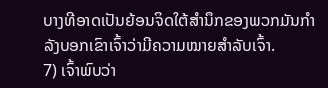ບາງທີອາດເປັນຍ້ອນຈິດໃຕ້ສຳນຶກຂອງພວກມັນກຳລັງບອກເຂົາເຈົ້າວ່າມີຄວາມໝາຍສຳລັບເຈົ້າ.
7) ເຈົ້າພົບວ່າ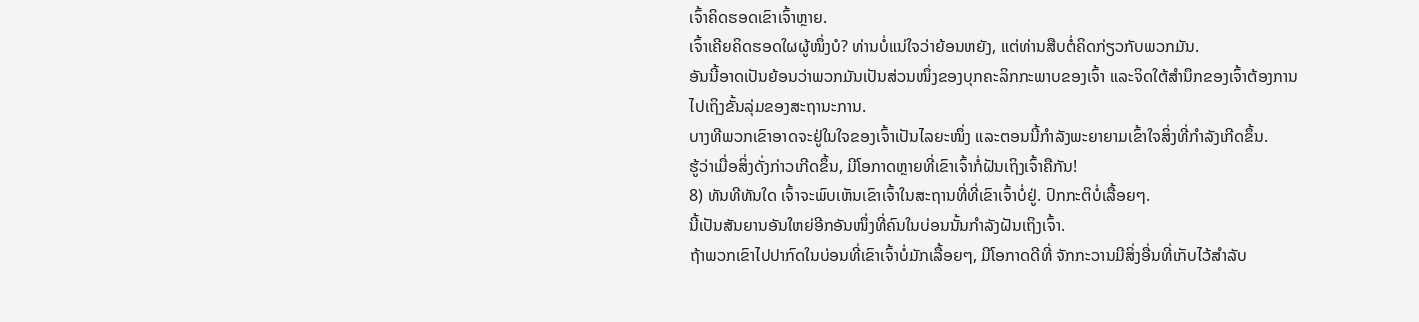ເຈົ້າຄິດຮອດເຂົາເຈົ້າຫຼາຍ.
ເຈົ້າເຄີຍຄິດຮອດໃຜຜູ້ໜຶ່ງບໍ? ທ່ານບໍ່ແນ່ໃຈວ່າຍ້ອນຫຍັງ, ແຕ່ທ່ານສືບຕໍ່ຄິດກ່ຽວກັບພວກມັນ.
ອັນນີ້ອາດເປັນຍ້ອນວ່າພວກມັນເປັນສ່ວນໜຶ່ງຂອງບຸກຄະລິກກະພາບຂອງເຈົ້າ ແລະຈິດໃຕ້ສຳນຶກຂອງເຈົ້າຕ້ອງການໄປເຖິງຂັ້ນລຸ່ມຂອງສະຖານະການ.
ບາງທີພວກເຂົາອາດຈະຢູ່ໃນໃຈຂອງເຈົ້າເປັນໄລຍະໜຶ່ງ ແລະຕອນນີ້ກຳລັງພະຍາຍາມເຂົ້າໃຈສິ່ງທີ່ກຳລັງເກີດຂຶ້ນ.
ຮູ້ວ່າເມື່ອສິ່ງດັ່ງກ່າວເກີດຂຶ້ນ, ມີໂອກາດຫຼາຍທີ່ເຂົາເຈົ້າກໍ່ຝັນເຖິງເຈົ້າຄືກັນ!
8) ທັນທີທັນໃດ ເຈົ້າຈະພົບເຫັນເຂົາເຈົ້າໃນສະຖານທີ່ທີ່ເຂົາເຈົ້າບໍ່ຢູ່. ປົກກະຕິບໍ່ເລື້ອຍໆ.
ນີ້ເປັນສັນຍານອັນໃຫຍ່ອີກອັນໜຶ່ງທີ່ຄົນໃນບ່ອນນັ້ນກຳລັງຝັນເຖິງເຈົ້າ.
ຖ້າພວກເຂົາໄປປາກົດໃນບ່ອນທີ່ເຂົາເຈົ້າບໍ່ມັກເລື້ອຍໆ, ມີໂອກາດດີທີ່ ຈັກກະວານມີສິ່ງອື່ນທີ່ເກັບໄວ້ສຳລັບ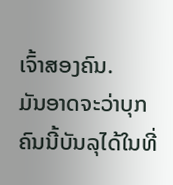ເຈົ້າສອງຄົນ.
ມັນອາດຈະວ່າບຸກຄົນນີ້ບັນລຸໄດ້ໃນທີ່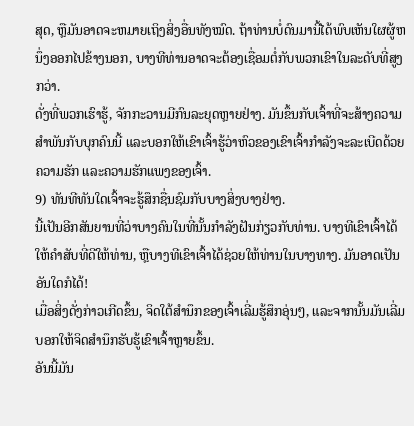ສຸດ, ຫຼືມັນອາດຈະຫມາຍເຖິງສິ່ງອື່ນທັງໝົດ. ຖ້າທ່ານບໍ່ດົນມານີ້ໄດ້ພົບເຫັນໃຜຜູ້ຫນຶ່ງອອກໄປຂ້າງນອກ, ບາງທີທ່ານອາດຈະຕ້ອງເຊື່ອມຕໍ່ກັບພວກເຂົາໃນລະດັບທີ່ສູງກວ່າ.
ດັ່ງທີ່ພວກເຮົາຮູ້, ຈັກກະວານມີກົນລະຍຸດຫຼາຍຢ່າງ. ມັນຂຶ້ນກັບເຈົ້າທີ່ຈະສ້າງຄວາມສໍາພັນກັບບຸກຄົນນີ້ ແລະບອກໃຫ້ເຂົາເຈົ້າຮູ້ວ່າຫົວຂອງເຂົາເຈົ້າກໍາລັງຈະລະເບີດດ້ວຍຄວາມຮັກ ແລະຄວາມຮັກແພງຂອງເຈົ້າ.
9) ທັນທີທັນໃດເຈົ້າຈະຮູ້ສຶກຊື່ນຊົມກັບບາງສິ່ງບາງຢ່າງ.
ນີ້ເປັນອີກສັນຍານທີ່ວ່າບາງຄົນໃນທີ່ນັ້ນກໍາລັງຝັນກ່ຽວກັບທ່ານ. ບາງທີເຂົາເຈົ້າໄດ້ໃຫ້ຄໍາສັບທີ່ດີໃຫ້ທ່ານ, ຫຼືບາງທີເຂົາເຈົ້າໄດ້ຊ່ວຍໃຫ້ທ່ານໃນບາງທາງ. ມັນອາດເປັນອັນໃດກໍໄດ້!
ເມື່ອສິ່ງດັ່ງກ່າວເກີດຂຶ້ນ, ຈິດໃຕ້ສຳນຶກຂອງເຈົ້າເລີ່ມຮູ້ສຶກອຸ່ນໆ, ແລະຈາກນັ້ນມັນເລີ່ມບອກໃຫ້ຈິດສຳນຶກຮັບຮູ້ເຂົາເຈົ້າຫຼາຍຂຶ້ນ.
ອັນນີ້ມັນ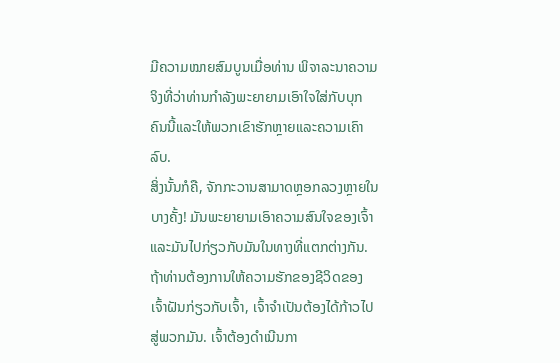ມີຄວາມໝາຍສົມບູນເມື່ອທ່ານ ພິຈາລະນາຄວາມຈິງທີ່ວ່າທ່ານກໍາລັງພະຍາຍາມເອົາໃຈໃສ່ກັບບຸກຄົນນີ້ແລະໃຫ້ພວກເຂົາຮັກຫຼາຍແລະຄວາມເຄົາລົບ.
ສິ່ງນັ້ນກໍຄື, ຈັກກະວານສາມາດຫຼອກລວງຫຼາຍໃນບາງຄັ້ງ! ມັນພະຍາຍາມເອົາຄວາມສົນໃຈຂອງເຈົ້າແລະມັນໄປກ່ຽວກັບມັນໃນທາງທີ່ແຕກຕ່າງກັນ. ຖ້າທ່ານຕ້ອງການໃຫ້ຄວາມຮັກຂອງຊີວິດຂອງເຈົ້າຝັນກ່ຽວກັບເຈົ້າ, ເຈົ້າຈໍາເປັນຕ້ອງໄດ້ກ້າວໄປສູ່ພວກມັນ. ເຈົ້າຕ້ອງດຳເນີນກາ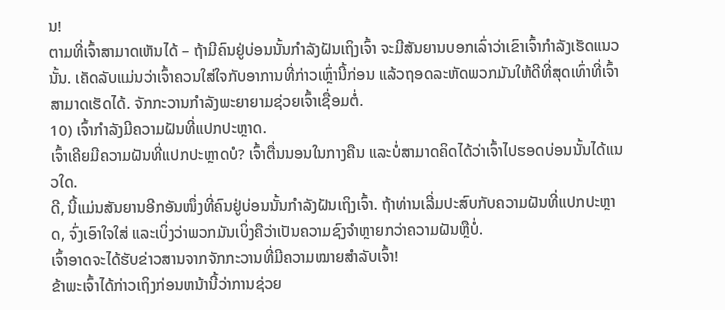ນ!
ຕາມທີ່ເຈົ້າສາມາດເຫັນໄດ້ – ຖ້າມີຄົນຢູ່ບ່ອນນັ້ນກຳລັງຝັນເຖິງເຈົ້າ ຈະມີສັນຍານບອກເລົ່າວ່າເຂົາເຈົ້າກຳລັງເຮັດແນວນັ້ນ. ເຄັດລັບແມ່ນວ່າເຈົ້າຄວນໃສ່ໃຈກັບອາການທີ່ກ່າວເຫຼົ່ານີ້ກ່ອນ ແລ້ວຖອດລະຫັດພວກມັນໃຫ້ດີທີ່ສຸດເທົ່າທີ່ເຈົ້າສາມາດເຮັດໄດ້. ຈັກກະວານກຳລັງພະຍາຍາມຊ່ວຍເຈົ້າເຊື່ອມຕໍ່.
10) ເຈົ້າກຳລັງມີຄວາມຝັນທີ່ແປກປະຫຼາດ.
ເຈົ້າເຄີຍມີຄວາມຝັນທີ່ແປກປະຫຼາດບໍ? ເຈົ້າຕື່ນນອນໃນກາງຄືນ ແລະບໍ່ສາມາດຄິດໄດ້ວ່າເຈົ້າໄປຮອດບ່ອນນັ້ນໄດ້ແນວໃດ.
ດີ, ນີ້ແມ່ນສັນຍານອີກອັນໜຶ່ງທີ່ຄົນຢູ່ບ່ອນນັ້ນກຳລັງຝັນເຖິງເຈົ້າ. ຖ້າທ່ານເລີ່ມປະສົບກັບຄວາມຝັນທີ່ແປກປະຫຼາດ, ຈົ່ງເອົາໃຈໃສ່ ແລະເບິ່ງວ່າພວກມັນເບິ່ງຄືວ່າເປັນຄວາມຊົງຈຳຫຼາຍກວ່າຄວາມຝັນຫຼືບໍ່.
ເຈົ້າອາດຈະໄດ້ຮັບຂ່າວສານຈາກຈັກກະວານທີ່ມີຄວາມໝາຍສຳລັບເຈົ້າ!
ຂ້າພະເຈົ້າໄດ້ກ່າວເຖິງກ່ອນຫນ້ານີ້ວ່າການຊ່ວຍ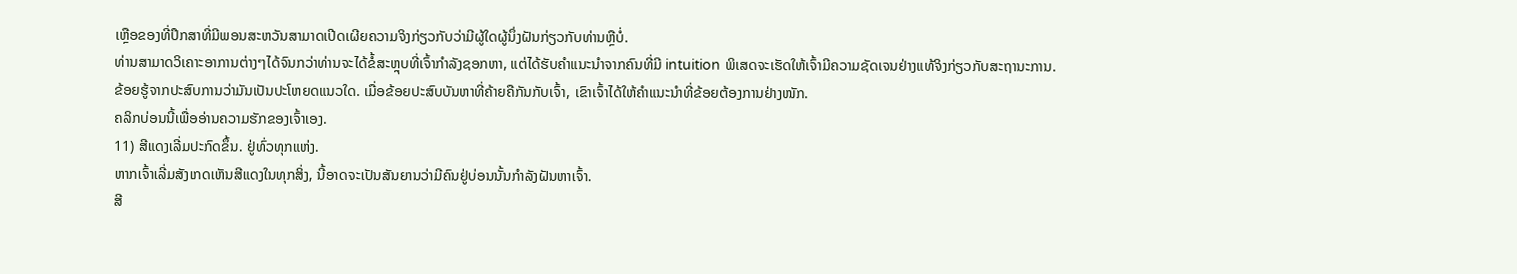ເຫຼືອຂອງທີ່ປຶກສາທີ່ມີພອນສະຫວັນສາມາດເປີດເຜີຍຄວາມຈິງກ່ຽວກັບວ່າມີຜູ້ໃດຜູ້ນຶ່ງຝັນກ່ຽວກັບທ່ານຫຼືບໍ່.
ທ່ານສາມາດວິເຄາະອາການຕ່າງໆໄດ້ຈົນກວ່າທ່ານຈະໄດ້ຂໍ້ສະຫຼຸບທີ່ເຈົ້າກໍາລັງຊອກຫາ, ແຕ່ໄດ້ຮັບຄໍາແນະນໍາຈາກຄົນທີ່ມີ intuition ພິເສດຈະເຮັດໃຫ້ເຈົ້າມີຄວາມຊັດເຈນຢ່າງແທ້ຈິງກ່ຽວກັບສະຖານະການ.
ຂ້ອຍຮູ້ຈາກປະສົບການວ່າມັນເປັນປະໂຫຍດແນວໃດ. ເມື່ອຂ້ອຍປະສົບບັນຫາທີ່ຄ້າຍຄືກັນກັບເຈົ້າ, ເຂົາເຈົ້າໄດ້ໃຫ້ຄຳແນະນຳທີ່ຂ້ອຍຕ້ອງການຢ່າງໜັກ.
ຄລິກບ່ອນນີ້ເພື່ອອ່ານຄວາມຮັກຂອງເຈົ້າເອງ.
11) ສີແດງເລີ່ມປະກົດຂຶ້ນ. ຢູ່ທົ່ວທຸກແຫ່ງ.
ຫາກເຈົ້າເລີ່ມສັງເກດເຫັນສີແດງໃນທຸກສິ່ງ, ນີ້ອາດຈະເປັນສັນຍານວ່າມີຄົນຢູ່ບ່ອນນັ້ນກຳລັງຝັນຫາເຈົ້າ.
ສີ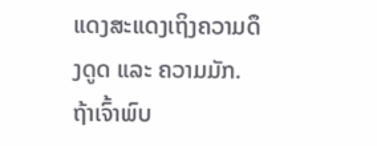ແດງສະແດງເຖິງຄວາມດຶງດູດ ແລະ ຄວາມມັກ. ຖ້າເຈົ້າພົບ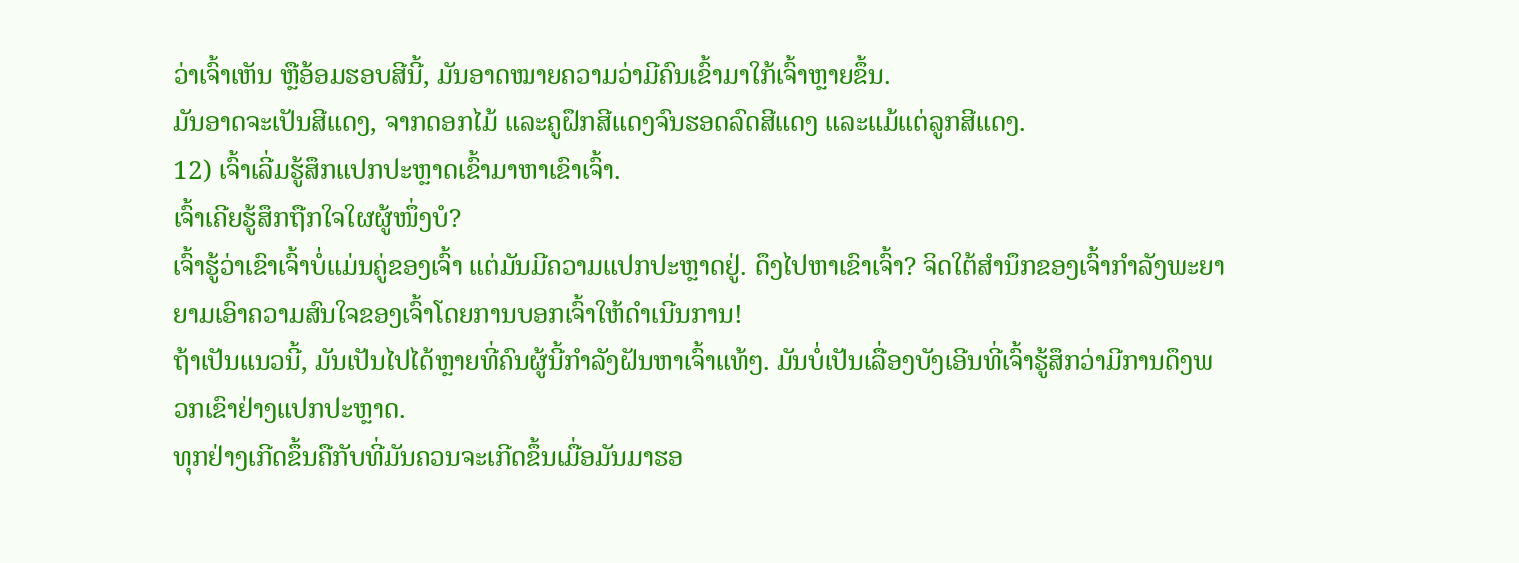ວ່າເຈົ້າເຫັນ ຫຼືອ້ອມຮອບສີນີ້, ມັນອາດໝາຍຄວາມວ່າມີຄົນເຂົ້າມາໃກ້ເຈົ້າຫຼາຍຂຶ້ນ.
ມັນອາດຈະເປັນສີແດງ, ຈາກດອກໄມ້ ແລະຄູຝຶກສີແດງຈົນຮອດລົດສີແດງ ແລະແມ້ແຕ່ລູກສີແດງ.
12) ເຈົ້າເລີ່ມຮູ້ສຶກແປກປະຫຼາດເຂົ້າມາຫາເຂົາເຈົ້າ.
ເຈົ້າເຄີຍຮູ້ສຶກຖືກໃຈໃຜຜູ້ໜຶ່ງບໍ?
ເຈົ້າຮູ້ວ່າເຂົາເຈົ້າບໍ່ແມ່ນຄູ່ຂອງເຈົ້າ ແຕ່ມັນມີຄວາມແປກປະຫຼາດຢູ່. ດຶງໄປຫາເຂົາເຈົ້າ? ຈິດໃຕ້ສຳນຶກຂອງເຈົ້າກຳລັງພະຍາຍາມເອົາຄວາມສົນໃຈຂອງເຈົ້າໂດຍການບອກເຈົ້າໃຫ້ດຳເນີນການ!
ຖ້າເປັນແນວນີ້, ມັນເປັນໄປໄດ້ຫຼາຍທີ່ຄົນຜູ້ນີ້ກຳລັງຝັນຫາເຈົ້າແທ້ໆ. ມັນບໍ່ເປັນເລື່ອງບັງເອີນທີ່ເຈົ້າຮູ້ສຶກວ່າມີການດຶງພວກເຂົາຢ່າງແປກປະຫຼາດ.
ທຸກຢ່າງເກີດຂຶ້ນຄືກັບທີ່ມັນຄວນຈະເກີດຂຶ້ນເມື່ອມັນມາຮອ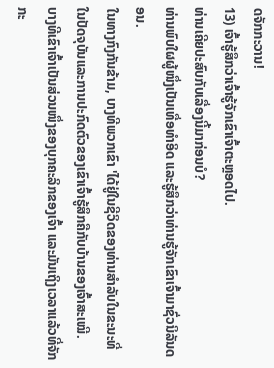ດຈັກກະວານ!
13) ເຈົ້າຮູ້ສຶກວ່າເຈົ້າຮູ້ຈັກເຂົາເຈົ້າຕະຫຼອດໄປ.
ທ່ານເຄີຍປະສົບກັບເລື່ອງນີ້ມາກ່ອນບໍ?
ທ່ານພົບໃຜຜູ້ໜຶ່ງເປັນເທື່ອທຳອິດ ແລະຮູ້ສຶກວ່າທ່ານຮູ້ຈັກເຂົາເຈົ້າມາຊົ່ວນິລັນດອນ.
ໃນທາງກົງກັນຂ້າມ, ບາງທີພວກເຂົາ 'ໄດ້ຢູ່ໃນຊີວິດຂອງທ່ານສໍາລັບໃນຂະນະທີ່ໃນປັດຈຸບັນແລະການປະກົດຕົວຂອງເຂົາເຈົ້າຮູ້ສຶກຄືກັບບ້ານຂອງເຈົ້າສະເໝີ.
ບາງທີເຂົາເຈົ້າເປັນສ່ວນໜຶ່ງຂອງບຸກຄະລິກຂອງເຈົ້າ ແລະມັນເຖິງເວລາແລ້ວທີ່ຈັກກະ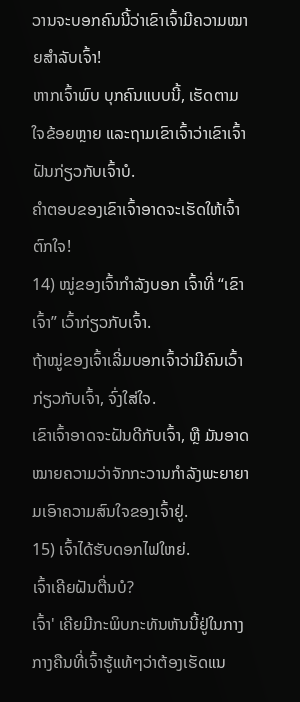ວານຈະບອກຄົນນີ້ວ່າເຂົາເຈົ້າມີຄວາມໝາຍສຳລັບເຈົ້າ!
ຫາກເຈົ້າພົບ ບຸກຄົນແບບນີ້, ເຮັດຕາມໃຈຂ້ອຍຫຼາຍ ແລະຖາມເຂົາເຈົ້າວ່າເຂົາເຈົ້າຝັນກ່ຽວກັບເຈົ້າບໍ.
ຄຳຕອບຂອງເຂົາເຈົ້າອາດຈະເຮັດໃຫ້ເຈົ້າຕົກໃຈ!
14) ໝູ່ຂອງເຈົ້າກຳລັງບອກ ເຈົ້າທີ່ “ເຂົາເຈົ້າ” ເວົ້າກ່ຽວກັບເຈົ້າ.
ຖ້າໝູ່ຂອງເຈົ້າເລີ່ມບອກເຈົ້າວ່າມີຄົນເວົ້າກ່ຽວກັບເຈົ້າ, ຈົ່ງໃສ່ໃຈ.
ເຂົາເຈົ້າອາດຈະຝັນດີກັບເຈົ້າ, ຫຼື ມັນອາດໝາຍຄວາມວ່າຈັກກະວານກຳລັງພະຍາຍາມເອົາຄວາມສົນໃຈຂອງເຈົ້າຢູ່.
15) ເຈົ້າໄດ້ຮັບດອກໄຟໃຫຍ່.
ເຈົ້າເຄີຍຝັນຕື່ນບໍ?
ເຈົ້າ' ເຄີຍມີກະພິບກະທັນຫັນນີ້ຢູ່ໃນກາງກາງຄືນທີ່ເຈົ້າຮູ້ແທ້ໆວ່າຕ້ອງເຮັດແນ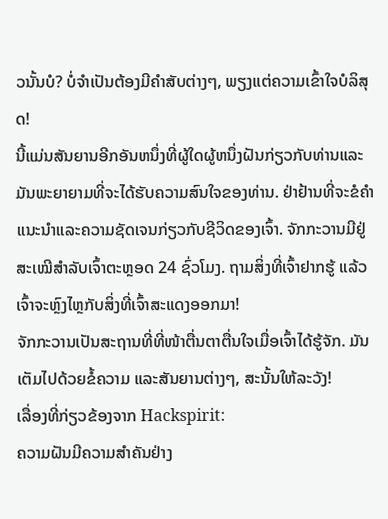ວນັ້ນບໍ? ບໍ່ຈໍາເປັນຕ້ອງມີຄໍາສັບຕ່າງໆ, ພຽງແຕ່ຄວາມເຂົ້າໃຈບໍລິສຸດ!
ນີ້ແມ່ນສັນຍານອີກອັນຫນຶ່ງທີ່ຜູ້ໃດຜູ້ຫນຶ່ງຝັນກ່ຽວກັບທ່ານແລະມັນພະຍາຍາມທີ່ຈະໄດ້ຮັບຄວາມສົນໃຈຂອງທ່ານ. ຢ່າຢ້ານທີ່ຈະຂໍຄໍາແນະນໍາແລະຄວາມຊັດເຈນກ່ຽວກັບຊີວິດຂອງເຈົ້າ. ຈັກກະວານມີຢູ່ສະເໝີສຳລັບເຈົ້າຕະຫຼອດ 24 ຊົ່ວໂມງ. ຖາມສິ່ງທີ່ເຈົ້າຢາກຮູ້ ແລ້ວເຈົ້າຈະຫຼົງໄຫຼກັບສິ່ງທີ່ເຈົ້າສະແດງອອກມາ!
ຈັກກະວານເປັນສະຖານທີ່ທີ່ໜ້າຕື່ນຕາຕື່ນໃຈເມື່ອເຈົ້າໄດ້ຮູ້ຈັກ. ມັນເຕັມໄປດ້ວຍຂໍ້ຄວາມ ແລະສັນຍານຕ່າງໆ, ສະນັ້ນໃຫ້ລະວັງ!
ເລື່ອງທີ່ກ່ຽວຂ້ອງຈາກ Hackspirit:
ຄວາມຝັນມີຄວາມສໍາຄັນຢ່າງ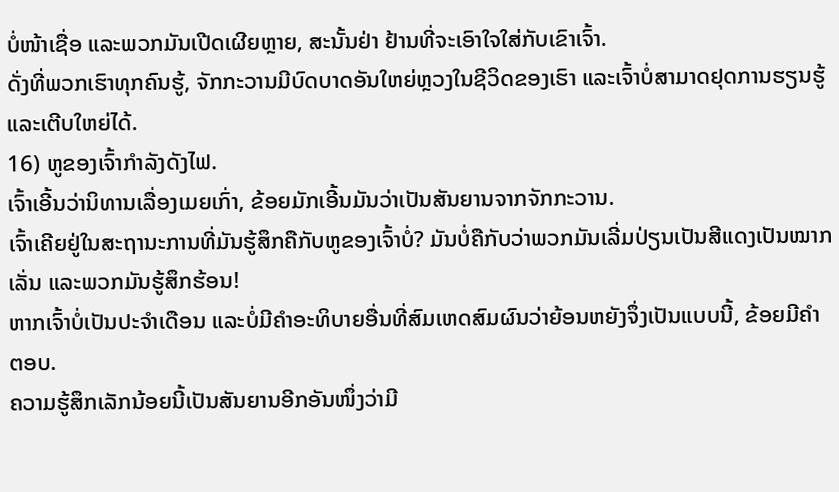ບໍ່ໜ້າເຊື່ອ ແລະພວກມັນເປີດເຜີຍຫຼາຍ, ສະນັ້ນຢ່າ ຢ້ານທີ່ຈະເອົາໃຈໃສ່ກັບເຂົາເຈົ້າ.
ດັ່ງທີ່ພວກເຮົາທຸກຄົນຮູ້, ຈັກກະວານມີບົດບາດອັນໃຫຍ່ຫຼວງໃນຊີວິດຂອງເຮົາ ແລະເຈົ້າບໍ່ສາມາດຢຸດການຮຽນຮູ້ ແລະເຕີບໃຫຍ່ໄດ້.
16) ຫູຂອງເຈົ້າກຳລັງດັງໄຟ.
ເຈົ້າເອີ້ນວ່ານິທານເລື່ອງເມຍເກົ່າ, ຂ້ອຍມັກເອີ້ນມັນວ່າເປັນສັນຍານຈາກຈັກກະວານ.
ເຈົ້າເຄີຍຢູ່ໃນສະຖານະການທີ່ມັນຮູ້ສຶກຄືກັບຫູຂອງເຈົ້າບໍ່? ມັນບໍ່ຄືກັບວ່າພວກມັນເລີ່ມປ່ຽນເປັນສີແດງເປັນໝາກເລັ່ນ ແລະພວກມັນຮູ້ສຶກຮ້ອນ!
ຫາກເຈົ້າບໍ່ເປັນປະຈຳເດືອນ ແລະບໍ່ມີຄຳອະທິບາຍອື່ນທີ່ສົມເຫດສົມຜົນວ່າຍ້ອນຫຍັງຈຶ່ງເປັນແບບນີ້, ຂ້ອຍມີຄຳຕອບ.
ຄວາມຮູ້ສຶກເລັກນ້ອຍນີ້ເປັນສັນຍານອີກອັນໜຶ່ງວ່າມີ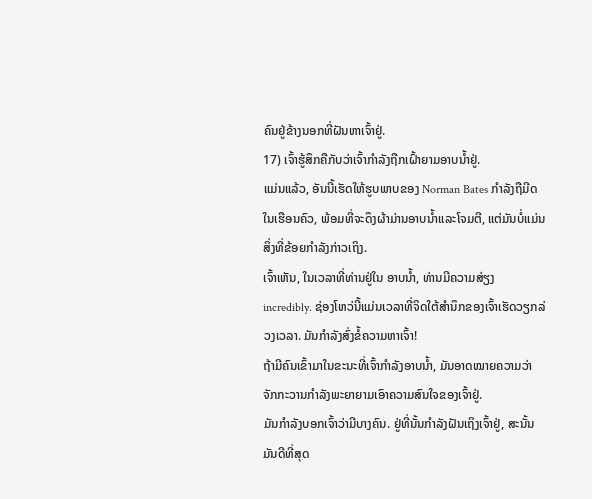ຄົນຢູ່ຂ້າງນອກທີ່ຝັນຫາເຈົ້າຢູ່.
17) ເຈົ້າຮູ້ສຶກຄືກັບວ່າເຈົ້າກຳລັງຖືກເຝົ້າຍາມອາບນໍ້າຢູ່.
ແມ່ນແລ້ວ, ອັນນີ້ເຮັດໃຫ້ຮູບພາບຂອງ Norman Bates ກໍາລັງຖືມີດໃນເຮືອນຄົວ, ພ້ອມທີ່ຈະດຶງຜ້າມ່ານອາບນ້ຳແລະໂຈມຕີ, ແຕ່ມັນບໍ່ແມ່ນສິ່ງທີ່ຂ້ອຍກໍາລັງກ່າວເຖິງ.
ເຈົ້າເຫັນ, ໃນເວລາທີ່ທ່ານຢູ່ໃນ ອາບນ້ຳ, ທ່ານມີຄວາມສ່ຽງ incredibly. ຊ່ອງໂຫວ່ນີ້ແມ່ນເວລາທີ່ຈິດໃຕ້ສຳນຶກຂອງເຈົ້າເຮັດວຽກລ່ວງເວລາ. ມັນກຳລັງສົ່ງຂໍ້ຄວາມຫາເຈົ້າ!
ຖ້າມີຄົນເຂົ້າມາໃນຂະນະທີ່ເຈົ້າກຳລັງອາບນ້ຳ, ມັນອາດໝາຍຄວາມວ່າຈັກກະວານກຳລັງພະຍາຍາມເອົາຄວາມສົນໃຈຂອງເຈົ້າຢູ່.
ມັນກຳລັງບອກເຈົ້າວ່າມີບາງຄົນ. ຢູ່ທີ່ນັ້ນກຳລັງຝັນເຖິງເຈົ້າຢູ່, ສະນັ້ນມັນດີທີ່ສຸດ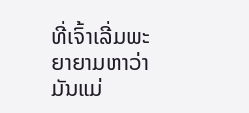ທີ່ເຈົ້າເລີ່ມພະຍາຍາມຫາວ່າມັນແມ່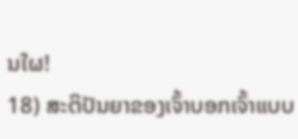ນໃຜ!
18) ສະຕິປັນຍາຂອງເຈົ້າບອກເຈົ້າແບບ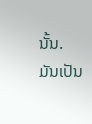ນັ້ນ.
ມັນເປັນ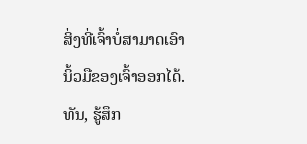ສິ່ງທີ່ເຈົ້າບໍ່ສາມາດເອົານິ້ວມືຂອງເຈົ້າອອກໄດ້. ທັນ, ຮູ້ສຶກ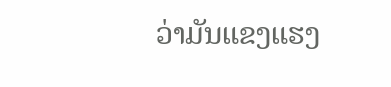ວ່າມັນແຂງແຮງ